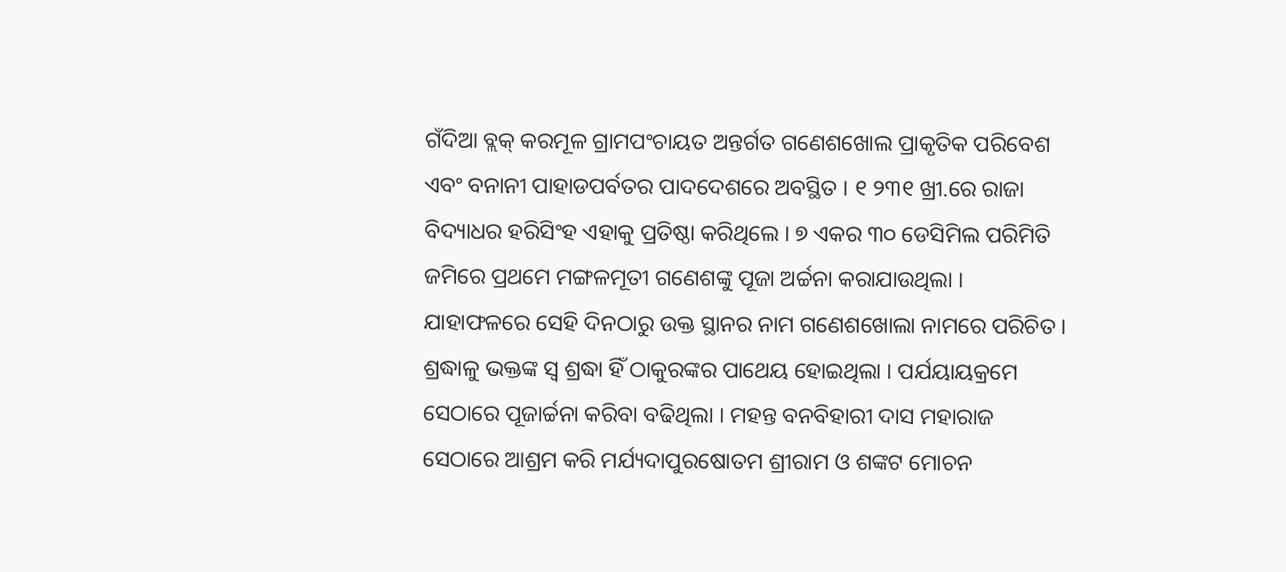ଗଁଦିଆ ବ୍ଲକ୍ କରମୂଳ ଗ୍ରାମପଂଚାୟତ ଅନ୍ତର୍ଗତ ଗଣେଶଖୋଲ ପ୍ରାକୃତିକ ପରିବେଶ ଏବଂ ବନାନୀ ପାହାଡପର୍ବତର ପାଦଦେଶରେ ଅବସ୍ଥିତ । ୧ ୨୩୧ ଖ୍ରୀ.ରେ ରାଜା ବିଦ୍ୟାଧର ହରିସିଂହ ଏହାକୁ ପ୍ରତିଷ୍ଠା କରିଥିଲେ । ୭ ଏକର ୩୦ ଡେସିମିଲ ପରିମିତି ଜମିରେ ପ୍ରଥମେ ମଙ୍ଗଳମୂତୀ ଗଣେଶଙ୍କୁ ପୂଜା ଅର୍ଚ୍ଚନା କରାଯାଉଥିଲା । ଯାହାଫଳରେ ସେହି ଦିନଠାରୁ ଉକ୍ତ ସ୍ଥାନର ନାମ ଗଣେଶଖୋଲା ନାମରେ ପରିଚିତ । ଶ୍ରଦ୍ଧାଳୁ ଭକ୍ତଙ୍କ ସ୍ଵ ଶ୍ରଦ୍ଧା ହିଁ ଠାକୁରଙ୍କର ପାଥେୟ ହୋଇଥିଲା । ପର୍ଯୟାୟକ୍ରମେ ସେଠାରେ ପୂଜାର୍ଚ୍ଚନା କରିବା ବଢିଥିଲା । ମହନ୍ତ ବନବିହାରୀ ଦାସ ମହାରାଜ ସେଠାରେ ଆଶ୍ରମ କରି ମର୍ଯ୍ୟଦାପୁରଷୋତମ ଶ୍ରୀରାମ ଓ ଶଙ୍କଟ ମୋଚନ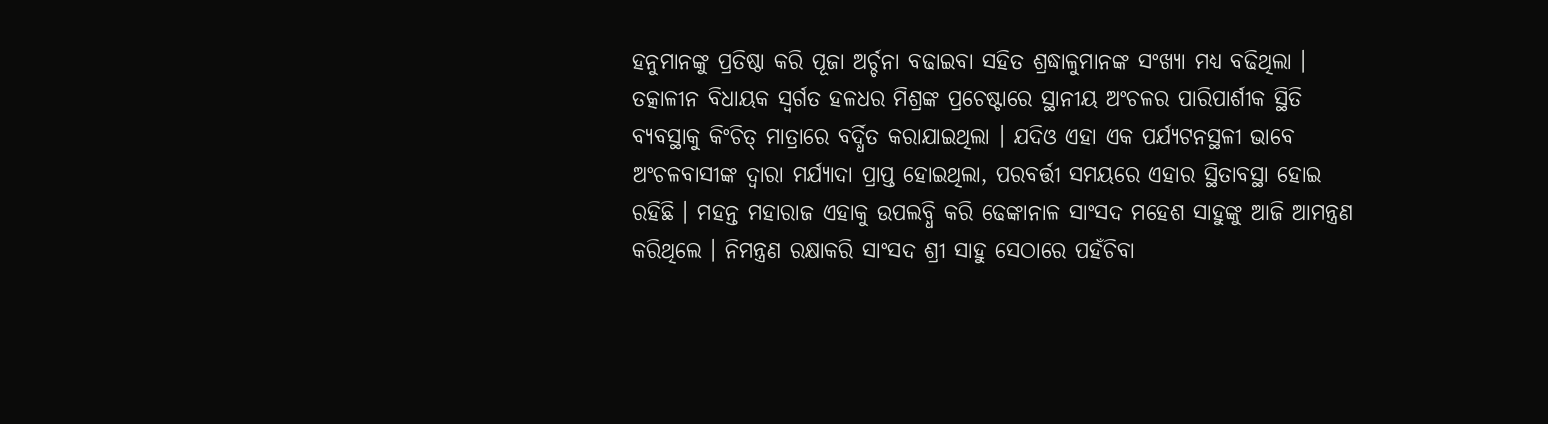ହନୁମାନଙ୍କୁ ପ୍ରତିଷ୍ଠା କରି ପୂଜା ଅର୍ଚ୍ଚନା ବଢାଇବା ସହିତ ଶ୍ରଦ୍ଧାଳୁମାନଙ୍କ ସଂଖ୍ୟା ମଧ୍ୟ ବଢିଥିଲା ।
ତତ୍କାଳୀନ ବିଧାୟକ ସ୍ବର୍ଗତ ହଳଧର ମିଶ୍ରଙ୍କ ପ୍ରଚେଷ୍ଟାରେ ସ୍ଥାନୀୟ ଅଂଚଳର ପାରିପାର୍ଶୀକ ସ୍ଥିତି ବ୍ୟବସ୍ଥାକୁ କିଂଚିତ୍ ମାତ୍ରାରେ ବର୍ଦ୍ଧିତ କରାଯାଇଥିଲା । ଯଦିଓ ଏହା ଏକ ପର୍ଯ୍ୟଟନସ୍ଥଳୀ ଭାବେ ଅଂଚଳବାସୀଙ୍କ ଦ୍ଵାରା ମର୍ଯ୍ୟାଦା ପ୍ରାପ୍ତ ହୋଇଥିଲା, ପରବର୍ତ୍ତୀ ସମୟରେ ଏହାର ସ୍ଥିତାବସ୍ଥା ହୋଇ ରହିଛି । ମହନ୍ତ ମହାରାଜ ଏହାକୁ ଉପଲବ୍ଧି କରି ଢେଙ୍କାନାଳ ସାଂସଦ ମହେଶ ସାହୁଙ୍କୁ ଆଜି ଆମନ୍ତ୍ରଣ କରିଥିଲେ । ନିମନ୍ତ୍ରଣ ରକ୍ଷାକରି ସାଂସଦ ଶ୍ରୀ ସାହୁ ସେଠାରେ ପହଁଚିବା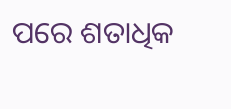ପରେ ଶତାଧିକ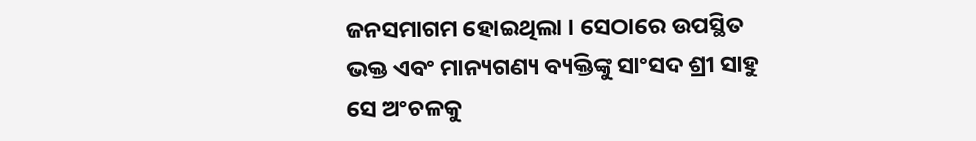ଜନସମାଗମ ହୋଇଥିଲା । ସେଠାରେ ଉପସ୍ଥିତ ଭକ୍ତ ଏବଂ ମାନ୍ୟଗଣ୍ୟ ବ୍ୟକ୍ତିଙ୍କୁ ସାଂସଦ ଶ୍ରୀ ସାହୁ ସେ ଅଂଚଳକୁ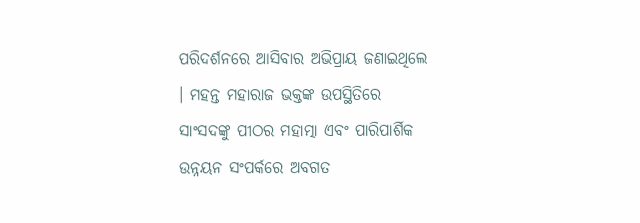ପରିଦର୍ଶନରେ ଆସିବାର ଅଭିପ୍ରାୟ ଜଣାଇଥିଲେ । ମହନ୍ତ ମହାରାଜ ଭକ୍ତଙ୍କ ଉପସ୍ଥିତିରେ ସାଂସଦଙ୍କୁ ପୀଠର ମହାତ୍ମା ଏବଂ ପାରିପାର୍ଶିକ ଉନ୍ନୟନ ସଂପର୍କରେ ଅବଗତ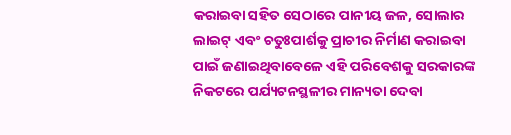କରାଇବା ସହିତ ସେଠାରେ ପାନୀୟ ଜଳ, ସୋଲାର ଲାଇଟ୍ ଏବଂ ଚତୁଃପାର୍ଶକୁ ପ୍ରାଚୀର ନିର୍ମାଣ କରାଇବା ପାଇଁ ଜଣାଇଥିବାବେଳେ ଏହି ପରିବେଶକୁ ସରକାରଙ୍କ ନିକଟରେ ପର୍ଯ୍ୟଟନସ୍ଥଳୀର ମାନ୍ୟତା ଦେବା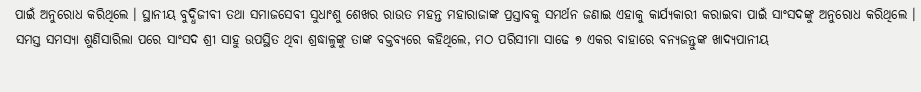ପାଇଁ ଅନୁରୋଧ କରିଥିଲେ । ସ୍ଥାନୀୟ ବୁଦ୍ଧିଜୀବୀ ତଥା ସମାଜସେବୀ ସୁଧାଂଶୁ ଶେଖର ରାଉତ ମହନ୍ତ ମହାରାଜାଙ୍କ ପ୍ରସ୍ତାବକୁ ସମର୍ଥନ ଜଣାଇ ଏହାକୁ କାର୍ଯ୍ୟକାରୀ କରାଇବା ପାଇଁ ସାଂସଦଙ୍କୁ ଅନୁରୋଧ କରିଥିଲେ । ସମସ୍ତ ସମସ୍ୟା ଶୁଣିସାରିଲା ପରେ ସାଂସଦ ଶ୍ରୀ ସାହୁ ଉପସ୍ଥିତ ଥିବା ଶ୍ରଦ୍ଧାଳୁଙ୍କୁ ତାଙ୍କ ବକ୍ତବ୍ୟରେ କହିଥିଲେ, ମଠ ପରିସୀମା ସାଢେ ୭ ଏକର ବାହାରେ ବନ୍ୟଜନ୍ତୁଙ୍କ ଖାଦ୍ୟପାନୀୟ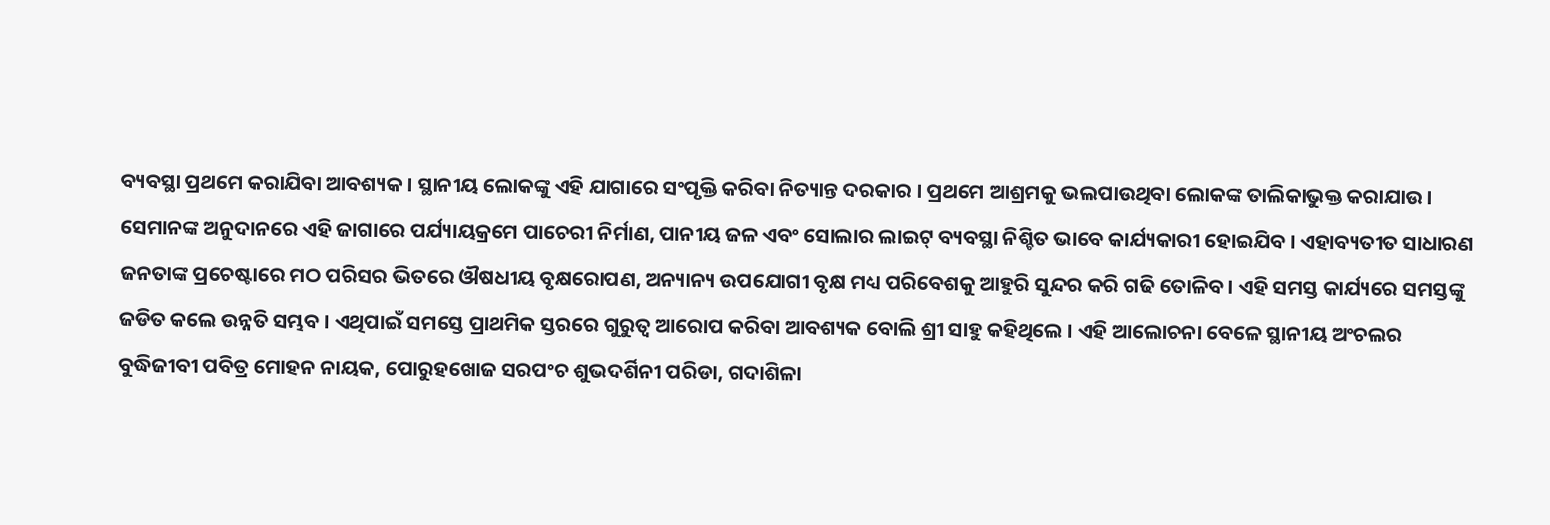ବ୍ୟବସ୍ଥା ପ୍ରଥମେ କରାଯିବା ଆବଶ୍ୟକ । ସ୍ଥାନୀୟ ଲୋକଙ୍କୁ ଏହି ଯାଗାରେ ସଂପୃକ୍ତି କରିବା ନିତ୍ୟାନ୍ତ ଦରକାର । ପ୍ରଥମେ ଆଶ୍ରମକୁ ଭଲପାଉଥିବା ଲୋକଙ୍କ ତାଲିକାଭୁକ୍ତ କରାଯାଉ । ସେମାନଙ୍କ ଅନୁଦାନରେ ଏହି ଜାଗାରେ ପର୍ଯ୍ୟାୟକ୍ରମେ ପାଚେରୀ ନିର୍ମାଣ, ପାନୀୟ ଜଳ ଏବଂ ସୋଲାର ଲାଇଟ୍ ବ୍ୟବସ୍ଥା ନିଶ୍ଚିତ ଭାବେ କାର୍ଯ୍ୟକାରୀ ହୋଇଯିବ । ଏହାବ୍ୟତୀତ ସାଧାରଣ ଜନତାଙ୍କ ପ୍ରଚେଷ୍ଟାରେ ମଠ ପରିସର ଭିତରେ ଔଷଧୀୟ ବୃକ୍ଷରୋପଣ, ଅନ୍ୟାନ୍ୟ ଉପଯୋଗୀ ବୃକ୍ଷ ମଧ୍ୟ ପରିବେଶକୁ ଆହୁରି ସୁନ୍ଦର କରି ଗଢି ତୋଳିବ । ଏହି ସମସ୍ତ କାର୍ଯ୍ୟରେ ସମସ୍ତଙ୍କୁ ଜଡିତ କଲେ ଉନ୍ନତି ସମ୍ଭବ । ଏଥିପାଇଁ ସମସ୍ତେ ପ୍ରାଥମିକ ସ୍ତରରେ ଗୁରୁତ୍ବ ଆରୋପ କରିବା ଆବଶ୍ୟକ ବୋଲି ଶ୍ରୀ ସାହୁ କହିଥିଲେ । ଏହି ଆଲୋଚନା ବେଳେ ସ୍ଥାନୀୟ ଅଂଚଲର ବୁଦ୍ଧିଜୀବୀ ପବିତ୍ର ମୋହନ ନାୟକ, ପୋରୁହଖୋଜ ସରପଂଚ ଶୁଭଦର୍ଶିନୀ ପରିଡା, ଗଦାଶିଳା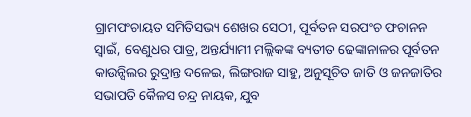ଗ୍ରାମପଂଚାୟତ ସମିତିସଭ୍ୟ ଶେଖର ସେଠୀ, ପୂର୍ବତନ ସରପଂଚ ଫଚାନନ ସ୍ୱାଇଁ, ବେଣୁଧର ପାତ୍ର, ଅନ୍ତର୍ଯ୍ୟାମୀ ମଲ୍ଲିକଙ୍କ ବ୍ୟତୀତ ଢେଙ୍କାନାଳର ପୂର୍ବତନ କାଉନ୍ସିଲର ରୁଦ୍ରାନ୍ତ ଦଳେଇ, ଲିଙ୍ଗରାଜ ସାହୁ, ଅନୁସୂଚିତ ଜାତି ଓ ଜନଜାତିର ସଭାପତି କୈଳସ ଚନ୍ଦ୍ର ନାୟକ, ଯୁବ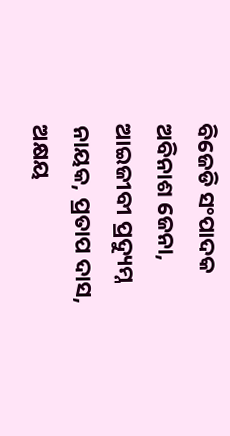ବିଜେଡି ସଂପାଦକ ଅବିନାଶ ଜେନା, ଆଇଜୀବୀ ପ୍ରଦ୍ୟୁମ୍ନ ନାୟକ, ପ୍ରତାପ ଦାସ, ଅକ୍ଷୟ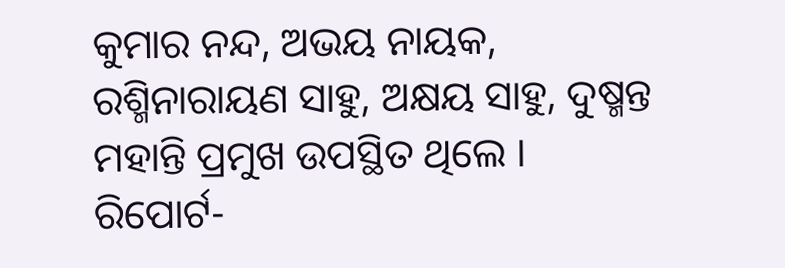କୁମାର ନନ୍ଦ, ଅଭୟ ନାୟକ, ରଶ୍ମିନାରାୟଣ ସାହୁ, ଅକ୍ଷୟ ସାହୁ, ଦୁଷ୍ମନ୍ତ ମହାନ୍ତି ପ୍ରମୁଖ ଉପସ୍ଥିତ ଥିଲେ ।
ରିପୋର୍ଟ-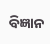ବିଜ୍ଞାନ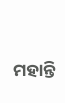ମହାନ୍ତି